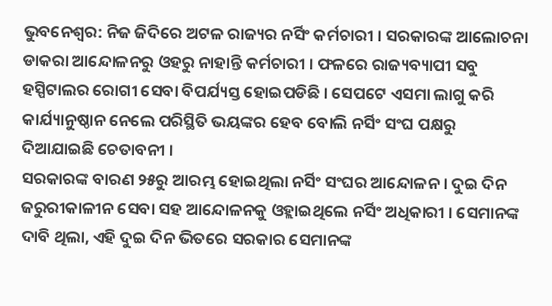ଭୁବନେଶ୍ୱର: ନିଜ ଜିଦିରେ ଅଟଳ ରାଜ୍ୟର ନର୍ସିଂ କର୍ମଚାରୀ । ସରକାରଙ୍କ ଆଲୋଚନା ଡାକରା ଆନ୍ଦୋଳନରୁ ଓହରୁ ନାହାନ୍ତି କର୍ମଚାରୀ । ଫଳରେ ରାଜ୍ୟବ୍ୟାପୀ ସବୁ ହସ୍ପିଟାଲର ରୋଗୀ ସେବା ବିପର୍ଯ୍ୟସ୍ତ ହୋଇପଡିଛି । ସେପଟେ ଏସମା ଲାଗୁ କରି କାର୍ଯ୍ୟାନୁଷ୍ଠାନ ନେଲେ ପରିସ୍ଥିତି ଭୟଙ୍କର ହେବ ବୋଲି ନର୍ସିଂ ସଂଘ ପକ୍ଷରୁ ଦିଆଯାଇଛି ଚେତାବନୀ ।
ସରକାରଙ୍କ ବାରଣ ୨୫ରୁ ଆରମ୍ଭ ହୋଇଥିଲା ନର୍ସିଂ ସଂଘର ଆନ୍ଦୋଳନ । ଦୁଇ ଦିନ ଜରୁରୀକାଳୀନ ସେବା ସହ ଆନ୍ଦୋଳନକୁ ଓହ୍ଲାଇଥିଲେ ନର୍ସିଂ ଅଧିକାରୀ । ସେମାନଙ୍କ ଦାବି ଥିଲା, ଏହି ଦୁଇ ଦିନ ଭିତରେ ସରକାର ସେମାନଙ୍କ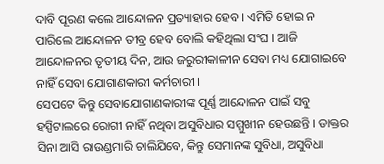ଦାବି ପୂରଣ କଲେ ଆନ୍ଦୋଳନ ପ୍ରତ୍ୟାହାର ହେବ । ଏମିତି ହୋଇ ନ ପାରିଲେ ଆନ୍ଦୋଳନ ତୀବ୍ର ହେବ ବୋଲି କହିଥିଲା ସଂଘ । ଆଜି ଆନ୍ଦୋଳନର ତୃତୀୟ ଦିନ, ଆଉ ଜରୁରୀକାଳୀନ ସେବା ମଧ୍ୟ ଯୋଗାଇବେ ନାହିଁ ସେବା ଯୋଗାଣକାରୀ କର୍ମଚାରୀ ।
ସେପଟେ କିନ୍ତୁ ସେବାଯୋଗାଣକାରୀଙ୍କ ପୂର୍ଣ୍ଣ ଆନ୍ଦୋଳନ ପାଇଁ ସବୁ ହସ୍ପିଟାଲରେ ରୋଗୀ ନାହିଁ ନଥିବା ଅସୁବିଧାର ସମ୍ମୁଖୀନ ହେଉଛନ୍ତି । ଡାକ୍ତର ସିନା ଆସି ରାଉଣ୍ଡମାରି ଚାଲିଯିବେ, କିନ୍ତୁ ସେମାନଙ୍କ ସୁବିଧା, ଅସୁବିଧା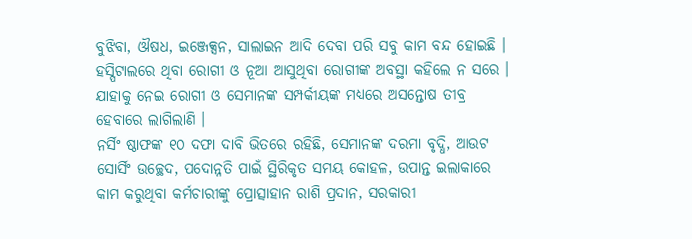ବୁଝିବା, ଔଷଧ, ଇଞ୍ଜେକ୍ସନ, ସାଲାଇନ ଆଦି ଦେବା ପରି ସବୁ କାମ ବନ୍ଦ ହୋଇଛି । ହସ୍ପିଟାଲରେ ଥିବା ରୋଗୀ ଓ ନୂଆ ଆସୁଥିବା ରୋଗୀଙ୍କ ଅବସ୍ଥା କହିଲେ ନ ସରେ । ଯାହାକୁ ନେଇ ରୋଗୀ ଓ ସେମାନଙ୍କ ସମ୍ପର୍କୀୟଙ୍କ ମଧ୍ୟରେ ଅସନ୍ତୋଷ ତୀବ୍ର ହେବାରେ ଲାଗିଲାଣି ।
ନର୍ସିଂ ଷ୍ଠାଫଙ୍କ ୧୦ ଦଫା ଦାବି ଭିତରେ ରହିଛି, ସେମାନଙ୍କ ଦରମା ବୃଦ୍ଧି, ଆଉଟ ସୋର୍ସିଂ ଉଚ୍ଛେଦ, ପଦୋନ୍ନତି ପାଇଁ ସ୍ଥିରିକୃତ ସମୟ କୋହଳ, ଉପାନ୍ତ ଇଲାକାରେ କାମ କରୁଥିବା କର୍ମଚାରୀଙ୍କୁ ପ୍ରୋତ୍ସାହାନ ରାଶି ପ୍ରଦାନ, ସରକାରୀ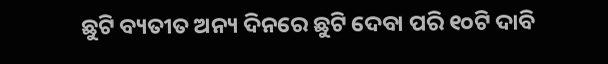ଛୁଟି ବ୍ୟତୀତ ଅନ୍ୟ ଦିନରେ ଛୁଟି ଦେବା ପରି ୧୦ଟି ଦାବି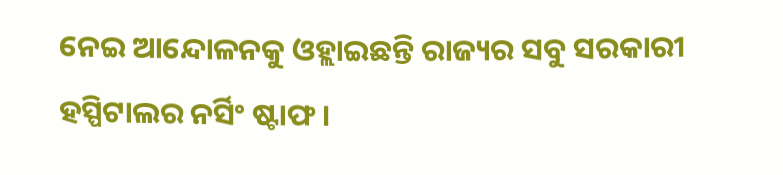ନେଇ ଆନ୍ଦୋଳନକୁ ଓହ୍ଲାଇଛନ୍ତି ରାଜ୍ୟର ସବୁ ସରକାରୀ ହସ୍ପିଟାଲର ନର୍ସିଂ ଷ୍ଟାଫ ।